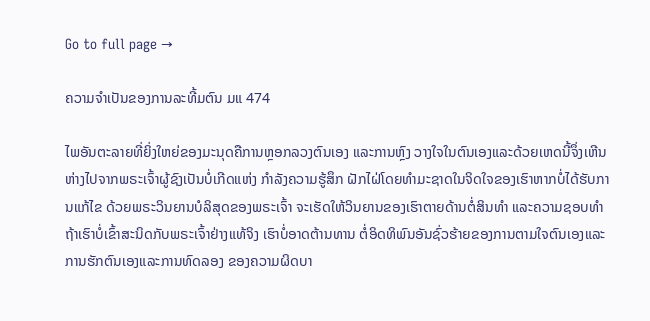Go to full page →

ຄວາມຈຳເປັນຂອງການລະທີ້ມຕົນ ມແ 474

ໄພອັນຕະລາຍທີ່ຍິ່ງໃຫຍ່ຂອງມະນຸດຄືການຫຼອກລວງຕົນເອງ ແລະການຫຼົງ ວາງໃຈໃນຕົນເອງແລະດ້ວຍເຫດນີ້ຈຶ່ງເຫີນຫ່າງໄປຈາກພຣະເຈົ້າຜູ້ຊົງເປັນບໍ່ເກີດແຫ່ງ ກຳລັງຄວາມຮູ້ສຶກ ຝັກໄຝ່ໂດຍທຳມະຊາດໃນຈິດໃຈຂອງເຮົາຫາກບໍ່ໄດ້ຮັບການແກ້ໄຂ ດ້ວຍພຣະວິນຍານບໍລິສຸດຂອງພຣະເຈົ້າ ຈະເຮັດໃຫ້ວິນຍານຂອງເຮົາຕາຍດ້ານຕໍ່ສິນທຳ ແລະຄວາມຊອບທຳຖ້າເຮົາບໍ່ເຂົ້າສະນິດກັບພຣະເຈົ້າຢ່າງແທ້ຈິງ ເຮົາບໍ່ອາດຕ້ານທານ ຕໍ່ອິດທິພົນອັນຊົ່ວຮ້າຍຂອງການຕາມໃຈຕົນເອງແລະການຮັກຕົນເອງແລະການທົດລອງ ຂອງຄວາມຜິດບາ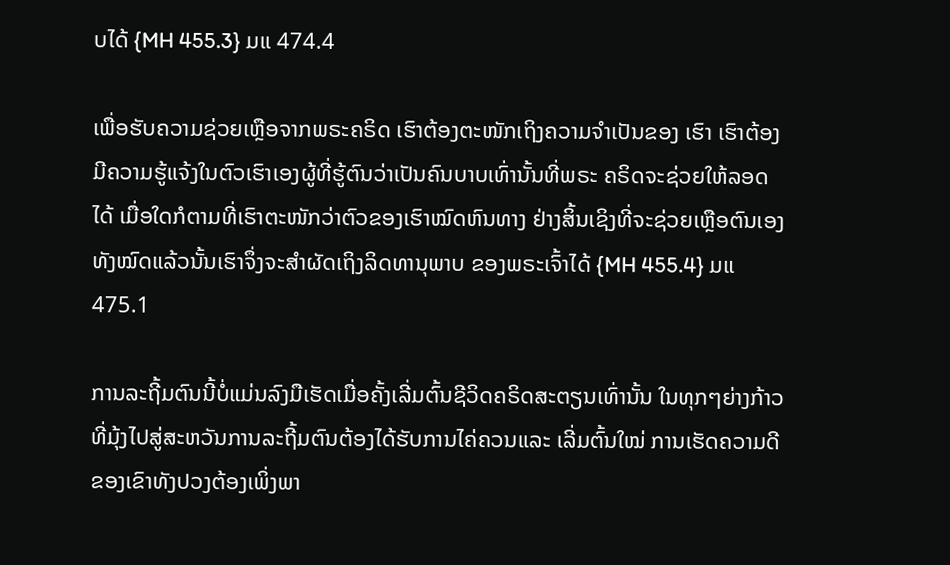ບໄດ້ {MH 455.3} ມແ 474.4

ເພື່ອຮັບຄວາມຊ່ວຍເຫຼືອຈາກພຣະຄຣິດ ເຮົາຕ້ອງຕະໜັກເຖິງຄວາມຈຳເປັນຂອງ ເຮົາ ເຮົາຕ້ອງມີຄວາມຮູ້ແຈ້ງໃນຕົວເຮົາເອງຜູ້ທີ່ຮູ້ຕົນວ່າເປັນຄົນບາບເທົ່ານັ້ນທີ່ພຣະ ຄຣິດຈະຊ່ວຍໃຫ້ລອດໄດ້ ເມື່ອໃດກໍຕາມທີ່ເຮົາຕະໜັກວ່າຕົວຂອງເຮົາໝົດຫົນທາງ ຢ່າງສິ້ນເຊິງທີ່ຈະຊ່ວຍເຫຼືອຕົນເອງທັງໝົດແລ້ວນັ້ນເຮົາຈຶ່ງຈະສຳຜັດເຖິງລິດທານຸພາບ ຂອງພຣະເຈົ້າໄດ້ {MH 455.4} ມແ 475.1

ການລະຖີ້ມຕົນນີ້ບໍ່ແມ່ນລົງມືເຮັດເມື່ອຄັ້ງເລີ່ມຕົ້ນຊີວິດຄຣິດສະຕຽນເທົ່ານັ້ນ ໃນທຸກໆຍ່າງກ້າວທີ່ມຸ້ງໄປສູ່ສະຫວັນການລະຖີ້ມຕົນຕ້ອງໄດ້ຮັບການໄຄ່ຄວນແລະ ເລີ່ມຕົ້ນໃໝ່ ການເຮັດຄວາມດີຂອງເຂົາທັງປວງຕ້ອງເພິ່ງພາ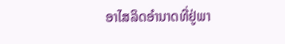ອາໄສລິດອຳນາດທີ່ຢູ່ພາ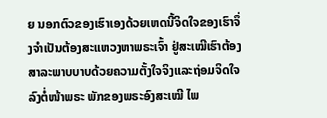ຍ ນອກຕົວຂອງເຮົາເອງດ້ວຍເຫດນີ້ຈິດໃຈຂອງເຮົາຈຶ່ງຈຳເປັນຕ້ອງສະແຫວງຫາພຣະເຈົ້າ ຢູ່ສະເໝີເຮົາຕ້ອງສາລະພາບບາບດ້ວຍຄວາມຕັ້ງໃຈຈິງແລະຖ່ອມຈິດໃຈລົງຕໍ່ໜ້າພຣະ ພັກຂອງພຣະອົງສະເໝີ ໄພ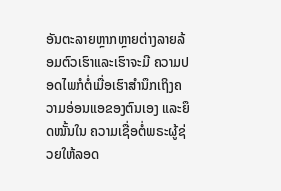ອັນຕະລາຍຫຼາກຫຼາຍຕ່າງລາຍລ້ອມຕົວເຮົາແລະເຮົາຈະມີ ຄວາມປອດໄພກໍຕໍ່ເມື່ອເຮົາສຳນຶກເຖິງຄວາມອ່ອນແອຂອງຕົນເອງ ແລະຍຶດໝັ້ນໃນ ຄວາມເຊື່ອຕໍ່ພຣະຜູ້ຊ່ວຍໃຫ້ລອດ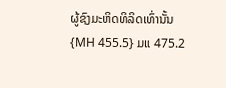ຜູ້ຊົງມະຫິດທິລິດເທົ່ານັ້ນ {MH 455.5} ມແ 475.2